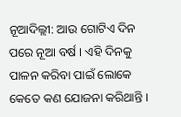ନୂଆଦିଲ୍ଲୀ: ଆଉ ଗୋଟିଏ ଦିନ ପରେ ନୂଆ ବର୍ଷ । ଏହି ଦିନକୁ ପାଳନ କରିବା ପାଇଁ ଲୋକେ କେତେ କଣ ଯୋଜନା କରିଥାନ୍ତି ।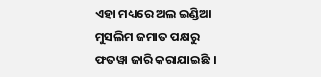ଏହା ମଧ୍ୟରେ ଅଲ ଇଣ୍ଡିଆ ମୁସଲିମ ଜମାତ ପକ୍ଷରୁ ଫତୱା ଜାରି କରାଯାଇଛି ।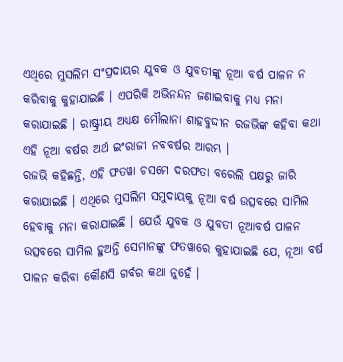ଏଥିରେ ମୁସଲିମ ସଂପ୍ରଦାୟର ଯୁବକ ଓ ଯୁବତୀଙ୍କୁ ନୂଆ ବର୍ଷ ପାଳନ ନ କରିବାକୁ କୁହାଯାଇଛି । ଏପରିକି ଅଭିନନ୍ଦନ ଜଣାଇବାକୁ ମଧ୍ୟ ମନା କରାଯାଇଛି । ରାଷ୍ଟ୍ରୀୟ ଅଧ୍ୟକ୍ଷ ମୌଲାନା ଶାହବୁଦ୍ଦୀନ ରଜଭିଙ୍କ କହିବା କଥା ଏହି ନୂଆ ବର୍ଷର ଅର୍ଥ ଇଂରାଜୀ ନବବର୍ଷର ଆରମ୍ଭ ।
ରଜଭି କହିଛନ୍ତି, ଏହି ଫତୱା ଚସମେ ଦରଫତା ବରେଲି ପକ୍ଷରୁ ଜାରି କରାଯାଇଛି । ଏଥିରେ ମୁସଲିମ ସମୁଦାୟକୁ ନୂଆ ବର୍ଷ ଉତ୍ସବରେ ସାମିଲ ହେବାକୁ ମନା କରାଯାଇଛି । ଯେଉଁ ଯୁବକ ଓ ଯୁବତୀ ନୂଆବର୍ଷ ପାଳନ ଉତ୍ସବରେ ସାମିଲ ହୁଅନ୍ତି ସେମାନଙ୍କୁ ଫତୱାରେ କୁହାଯାଇଛି ଯେ, ନୂଆ ବର୍ଷ ପାଳନ କରିବା କୌଣସି ଗର୍ବର କଥା ନୁହେଁ ।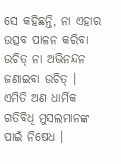ସେ କହିଛନ୍ତି, ନା ଏହାର ଉତ୍ସବ ପାଳନ କରିବା ଉଚିତ୍ ନା ଅଭିନନ୍ଦନ ଜଣାଇବା ଉଚିତ୍ । ଏମିତି ଅଣ ଧାର୍ମିକ ଗତିବିଧି ମୁସଲମାନଙ୍କ ପାଇଁ ନିଷେଧ ।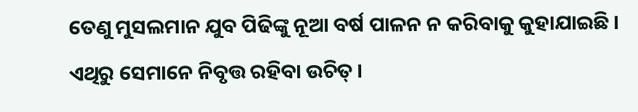ତେଣୁ ମୁସଲମାନ ଯୁବ ପିଢିଙ୍କୁ ନୂଆ ବର୍ଷ ପାଳନ ନ କରିବାକୁ କୁହାଯାଇଛି । ଏଥିରୁ ସେମାନେ ନିବୃତ୍ତ ରହିବା ଉଚିତ୍ ।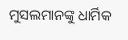ମୁସଲମାନଙ୍କୁ ଧାର୍ମିକ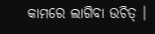କାମରେ ଲାଗିବା ଉଚିତ୍ ।